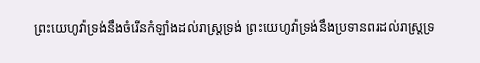ព្រះយេហូវ៉ាទ្រង់នឹងចំរើនកំឡាំងដល់រាស្ត្រទ្រង់ ព្រះយេហូវ៉ាទ្រង់នឹងប្រទានពរដល់រាស្ត្រទ្រ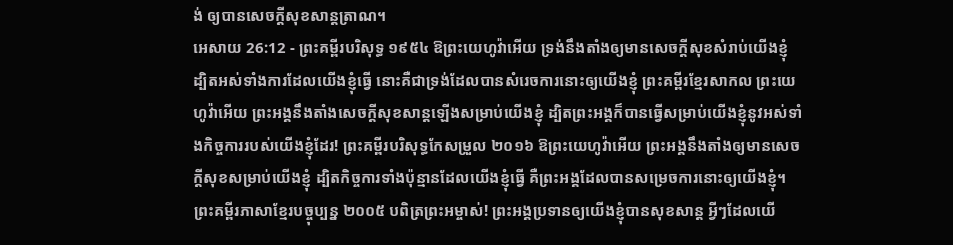ង់ ឲ្យបានសេចក្ដីសុខសាន្តត្រាណ។
អេសាយ 26:12 - ព្រះគម្ពីរបរិសុទ្ធ ១៩៥៤ ឱព្រះយេហូវ៉ាអើយ ទ្រង់នឹងតាំងឲ្យមានសេចក្ដីសុខសំរាប់យើងខ្ញុំ ដ្បិតអស់ទាំងការដែលយើងខ្ញុំធ្វើ នោះគឺជាទ្រង់ដែលបានសំរេចការនោះឲ្យយើងខ្ញុំ ព្រះគម្ពីរខ្មែរសាកល ព្រះយេហូវ៉ាអើយ ព្រះអង្គនឹងតាំងសេចក្ដីសុខសាន្តឡើងសម្រាប់យើងខ្ញុំ ដ្បិតព្រះអង្គក៏បានធ្វើសម្រាប់យើងខ្ញុំនូវអស់ទាំងកិច្ចការរបស់យើងខ្ញុំដែរ! ព្រះគម្ពីរបរិសុទ្ធកែសម្រួល ២០១៦ ឱព្រះយេហូវ៉ាអើយ ព្រះអង្គនឹងតាំងឲ្យមានសេចក្ដីសុខសម្រាប់យើងខ្ញុំ ដ្បិតកិច្ចការទាំងប៉ុន្មានដែលយើងខ្ញុំធ្វើ គឺព្រះអង្គដែលបានសម្រេចការនោះឲ្យយើងខ្ញុំ។ ព្រះគម្ពីរភាសាខ្មែរបច្ចុប្បន្ន ២០០៥ បពិត្រព្រះអម្ចាស់! ព្រះអង្គប្រទានឲ្យយើងខ្ញុំបានសុខសាន្ត អ្វីៗដែលយើ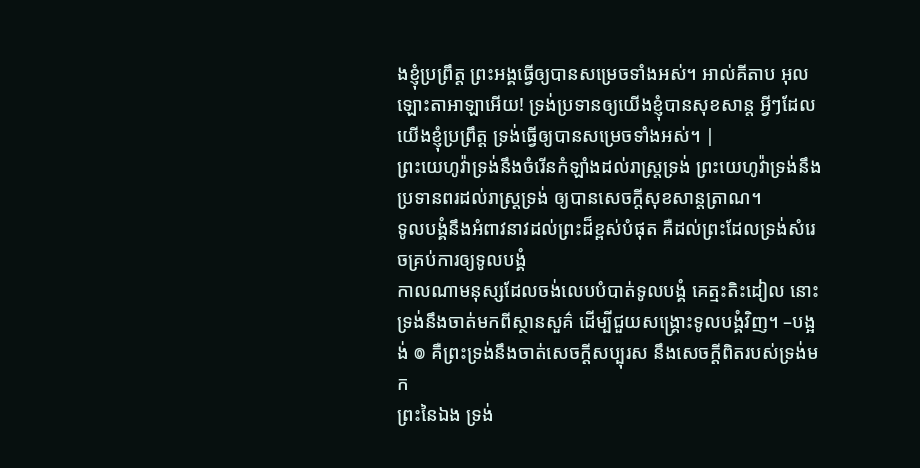ងខ្ញុំប្រព្រឹត្ត ព្រះអង្គធ្វើឲ្យបានសម្រេចទាំងអស់។ អាល់គីតាប អុលឡោះតាអាឡាអើយ! ទ្រង់ប្រទានឲ្យយើងខ្ញុំបានសុខសាន្ត អ្វីៗដែលយើងខ្ញុំប្រព្រឹត្ត ទ្រង់ធ្វើឲ្យបានសម្រេចទាំងអស់។ |
ព្រះយេហូវ៉ាទ្រង់នឹងចំរើនកំឡាំងដល់រាស្ត្រទ្រង់ ព្រះយេហូវ៉ាទ្រង់នឹងប្រទានពរដល់រាស្ត្រទ្រង់ ឲ្យបានសេចក្ដីសុខសាន្តត្រាណ។
ទូលបង្គំនឹងអំពាវនាវដល់ព្រះដ៏ខ្ពស់បំផុត គឺដល់ព្រះដែលទ្រង់សំរេចគ្រប់ការឲ្យទូលបង្គំ
កាលណាមនុស្សដែលចង់លេបបំបាត់ទូលបង្គំ គេត្មះតិះដៀល នោះទ្រង់នឹងចាត់មកពីស្ថានសួគ៌ ដើម្បីជួយសង្គ្រោះទូលបង្គំវិញ។ –បង្អង់ ៙ គឺព្រះទ្រង់នឹងចាត់សេចក្ដីសប្បុរស នឹងសេចក្ដីពិតរបស់ទ្រង់មក
ព្រះនៃឯង ទ្រង់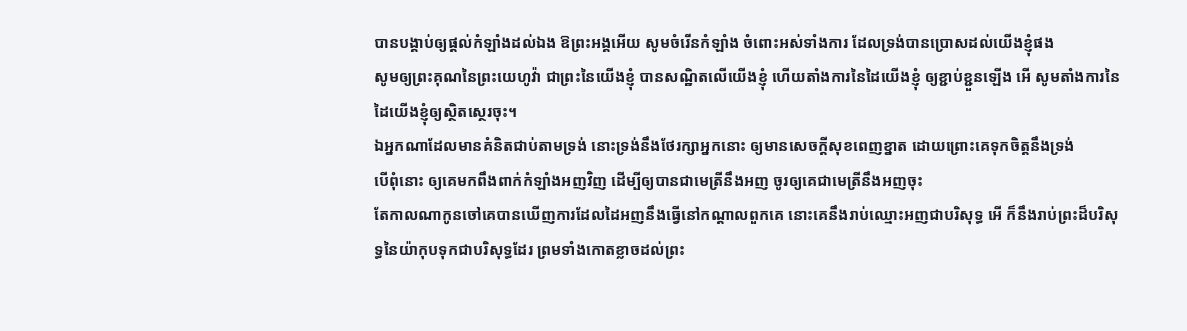បានបង្គាប់ឲ្យផ្តល់កំឡាំងដល់ឯង ឱព្រះអង្គអើយ សូមចំរើនកំឡាំង ចំពោះអស់ទាំងការ ដែលទ្រង់បានប្រោសដល់យើងខ្ញុំផង
សូមឲ្យព្រះគុណនៃព្រះយេហូវ៉ា ជាព្រះនៃយើងខ្ញុំ បានសណ្ឋិតលើយើងខ្ញុំ ហើយតាំងការនៃដៃយើងខ្ញុំ ឲ្យខ្ជាប់ខ្ជួនឡើង អើ សូមតាំងការនៃដៃយើងខ្ញុំឲ្យស្ថិតស្ថេរចុះ។
ឯអ្នកណាដែលមានគំនិតជាប់តាមទ្រង់ នោះទ្រង់នឹងថែរក្សាអ្នកនោះ ឲ្យមានសេចក្ដីសុខពេញខ្នាត ដោយព្រោះគេទុកចិត្តនឹងទ្រង់
បើពុំនោះ ឲ្យគេមកពឹងពាក់កំឡាំងអញវិញ ដើម្បីឲ្យបានជាមេត្រីនឹងអញ ចូរឲ្យគេជាមេត្រីនឹងអញចុះ
តែកាលណាកូនចៅគេបានឃើញការដែលដៃអញនឹងធ្វើនៅកណ្តាលពួកគេ នោះគេនឹងរាប់ឈ្មោះអញជាបរិសុទ្ធ អើ ក៏នឹងរាប់ព្រះដ៏បរិសុទ្ធនៃយ៉ាកុបទុកជាបរិសុទ្ធដែរ ព្រមទាំងកោតខ្លាចដល់ព្រះ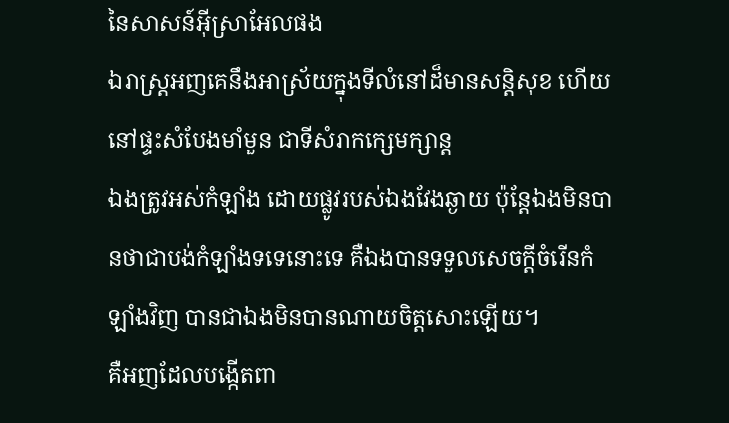នៃសាសន៍អ៊ីស្រាអែលផង
ឯរាស្ត្រអញគេនឹងអាស្រ័យក្នុងទីលំនៅដ៏មានសន្តិសុខ ហើយនៅផ្ទះសំបែងមាំមួន ជាទីសំរាកក្សេមក្សាន្ត
ឯងត្រូវអស់កំឡាំង ដោយផ្លូវរបស់ឯងវែងឆ្ងាយ ប៉ុន្តែឯងមិនបានថាជាបង់កំឡាំងទទេនោះទេ គឺឯងបានទទួលសេចក្ដីចំរើនកំឡាំងវិញ បានជាឯងមិនបានណាយចិត្តសោះឡើយ។
គឺអញដែលបង្កើតពា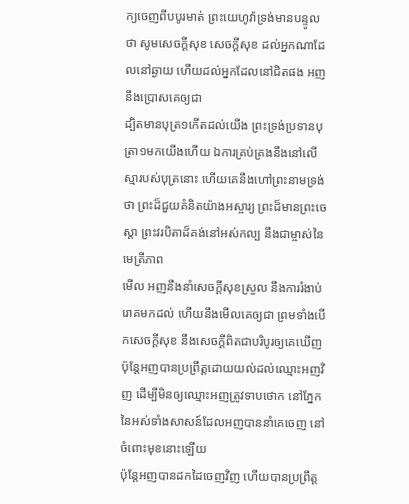ក្យចេញពីបបូរមាត់ ព្រះយេហូវ៉ាទ្រង់មានបន្ទូលថា សូមសេចក្ដីសុខ សេចក្ដីសុខ ដល់អ្នកណាដែលនៅឆ្ងាយ ហើយដល់អ្នកដែលនៅជិតផង អញនឹងប្រោសគេឲ្យជា
ដ្បិតមានបុត្រ១កើតដល់យើង ព្រះទ្រង់ប្រទានបុត្រា១មកយើងហើយ ឯការគ្រប់គ្រងនឹងនៅលើស្មារបស់បុត្រនោះ ហើយគេនឹងហៅព្រះនាមទ្រង់ថា ព្រះដ៏ជួយគំនិតយ៉ាងអស្ចារ្យ ព្រះដ៏មានព្រះចេស្តា ព្រះវរបិតាដ៏គង់នៅអស់កល្ប នឹងជាម្ចាស់នៃមេត្រីភាព
មើល អញនឹងនាំសេចក្ដីសុខស្រួល នឹងការរំងាប់រោគមកដល់ ហើយនឹងមើលគេឲ្យជា ព្រមទាំងបើកសេចក្ដីសុខ នឹងសេចក្ដីពិតជាបរិបូរឲ្យគេឃើញ
ប៉ុន្តែអញបានប្រព្រឹត្តដោយយល់ដល់ឈ្មោះអញវិញ ដើម្បីមិនឲ្យឈ្មោះអញត្រូវទាបថោក នៅភ្នែកនៃអស់ទាំងសាសន៍ដែលអញបាននាំគេចេញ នៅចំពោះមុខនោះឡើយ
ប៉ុន្តែអញបានដកដៃចេញវិញ ហើយបានប្រព្រឹត្ត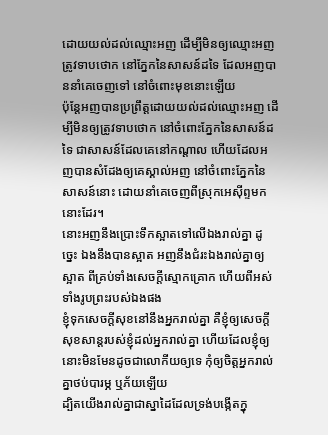ដោយយល់ដល់ឈ្មោះអញ ដើម្បីមិនឲ្យឈ្មោះអញត្រូវទាបថោក នៅភ្នែកនៃសាសន៍ដទៃ ដែលអញបាននាំគេចេញទៅ នៅចំពោះមុខនោះឡើយ
ប៉ុន្តែអញបានប្រព្រឹត្តដោយយល់ដល់ឈ្មោះអញ ដើម្បីមិនឲ្យត្រូវទាបថោក នៅចំពោះភ្នែកនៃសាសន៍ដទៃ ជាសាសន៍ដែលគេនៅកណ្តាល ហើយដែលអញបានសំដែងឲ្យគេស្គាល់អញ នៅចំពោះភ្នែកនៃសាសន៍នោះ ដោយនាំគេចេញពីស្រុកអេស៊ីព្ទមកនោះដែរ។
នោះអញនឹងប្រោះទឹកស្អាតទៅលើឯងរាល់គ្នា ដូច្នេះ ឯងនឹងបានស្អាត អញនឹងជំរះឯងរាល់គ្នាឲ្យស្អាត ពីគ្រប់ទាំងសេចក្ដីស្មោកគ្រោក ហើយពីអស់ទាំងរូបព្រះរបស់ឯងផង
ខ្ញុំទុកសេចក្ដីសុខនៅនឹងអ្នករាល់គ្នា គឺខ្ញុំឲ្យសេចក្ដីសុខសាន្តរបស់ខ្ញុំដល់អ្នករាល់គ្នា ហើយដែលខ្ញុំឲ្យ នោះមិនមែនដូចជាលោកីយឲ្យទេ កុំឲ្យចិត្តអ្នករាល់គ្នាថប់បារម្ភ ឬភ័យឡើយ
ដ្បិតយើងរាល់គ្នាជាស្នាដៃដែលទ្រង់បង្កើតក្នុ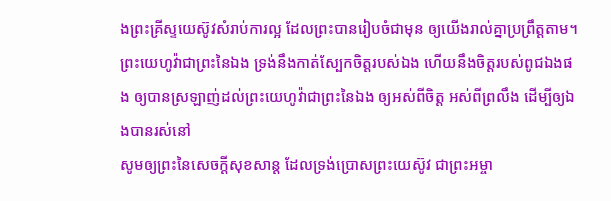ងព្រះគ្រីស្ទយេស៊ូវសំរាប់ការល្អ ដែលព្រះបានរៀបចំជាមុន ឲ្យយើងរាល់គ្នាប្រព្រឹត្តតាម។
ព្រះយេហូវ៉ាជាព្រះនៃឯង ទ្រង់នឹងកាត់ស្បែកចិត្តរបស់ឯង ហើយនឹងចិត្តរបស់ពូជឯងផង ឲ្យបានស្រឡាញ់ដល់ព្រះយេហូវ៉ាជាព្រះនៃឯង ឲ្យអស់ពីចិត្ត អស់ពីព្រលឹង ដើម្បីឲ្យឯងបានរស់នៅ
សូមឲ្យព្រះនៃសេចក្ដីសុខសាន្ត ដែលទ្រង់ប្រោសព្រះយេស៊ូវ ជាព្រះអម្ចា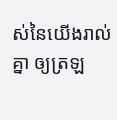ស់នៃយើងរាល់គ្នា ឲ្យត្រឡ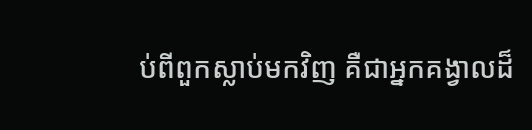ប់ពីពួកស្លាប់មកវិញ គឺជាអ្នកគង្វាលដ៏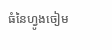ធំនៃហ្វូងចៀម